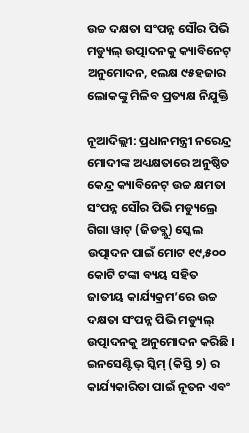ଉଚ୍ଚ ଦକ୍ଷତା ସଂପନ୍ନ ସୌର ପିଭି ମଡ୍ୟୁଲ୍ ଉତ୍ପାଦନକୁ କ୍ୟାବିନେଟ୍ ଅନୁମୋଦନ, ୧ଲକ୍ଷ ୯୫ହଜାର ଲୋକଙ୍କୁ ମିଳିବ ପ୍ରତ୍ୟକ୍ଷ ନିଯୁକ୍ତି

ନୂଆଦିଲ୍ଲୀ: ପ୍ରଧାନମନ୍ତ୍ରୀ ନରେନ୍ଦ୍ର ମୋଦୀଙ୍କ ଅଧ୍ୟକ୍ଷତାରେ ଅନୁଷ୍ଠିତ କେନ୍ଦ୍ର କ୍ୟାବିନେଟ୍ ଉଚ୍ଚ କ୍ଷମତା ସଂପନ୍ନ ସୌର ପିଭି ମଡ୍ୟୁଲ୍ରେ ଗିଗା ୱାଟ୍ (ଜିଡବ୍ଲୁ) ସ୍କେଲ ଉତ୍ପାଦନ ପାଇଁ ମୋଟ ୧୯,୫୦୦ କୋଟି ଟଙ୍କା ବ୍ୟୟ ସହିତ ଜାତୀୟ କାର୍ଯ୍ୟକ୍ରମ’ରେ ଉଚ୍ଚ ଦକ୍ଷତା ସଂପନ୍ନ ପିଭି ମଡ୍ୟୁଲ୍ ଉତ୍ପାଦନକୁ ଅନୁମୋଦନ କରିଛି । ଇନସେଣ୍ଟିଭ୍ ସ୍କିମ୍ (କିସ୍ତି ୨) ର କାର୍ଯ୍ୟକାରିତା ପାଇଁ ନୂତନ ଏବଂ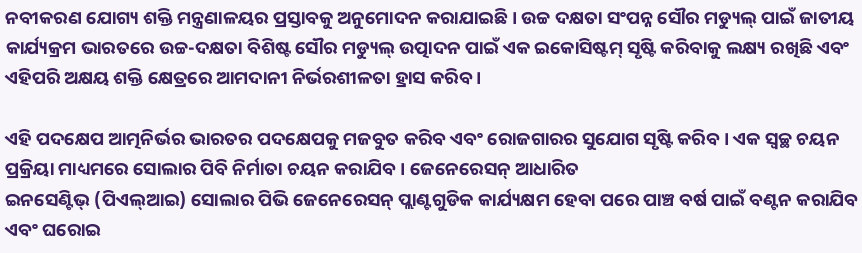ନବୀକରଣ ଯୋଗ୍ୟ ଶକ୍ତି ମନ୍ତ୍ରଣାଳୟର ପ୍ରସ୍ତାବକୁ ଅନୁମୋଦନ କରାଯାଇଛି । ଉଚ୍ଚ ଦକ୍ଷତା ସଂପନ୍ନ ସୌର ମଡ୍ୟୁଲ୍ ପାଇଁ ଜାତୀୟ କାର୍ଯ୍ୟକ୍ରମ ଭାରତରେ ଉଚ୍ଚ-ଦକ୍ଷତା ବିଶିଷ୍ଟ ସୌର ମଡ୍ୟୁଲ୍ ଉତ୍ପାଦନ ପାଇଁ ଏକ ଇକୋସିଷ୍ଟମ୍ ସୃଷ୍ଟି କରିବାକୁ ଲକ୍ଷ୍ୟ ରଖିଛି ଏବଂ ଏହିପରି ଅକ୍ଷୟ ଶକ୍ତି କ୍ଷେତ୍ରରେ ଆମଦାନୀ ନିର୍ଭରଶୀଳତା ହ୍ରାସ କରିବ ।

ଏହି ପଦକ୍ଷେପ ଆତ୍ମନିର୍ଭର ଭାରତର ପଦକ୍ଷେପକୁ ମଜବୁତ କରିବ ଏବଂ ରୋଜଗାରର ସୁଯୋଗ ସୃଷ୍ଟି କରିବ । ଏକ ସ୍ୱଚ୍ଛ ଚୟନ ପ୍ରକ୍ରିୟା ମାଧ୍ୟମରେ ସୋଲାର ପିବି ନିର୍ମାତା ଚୟନ କରାଯିବ । ଜେନେରେସନ୍ ଆଧାରିତ
ଇନସେଣ୍ଟିଭ୍ (ପିଏଲ୍ଆଇ) ସୋଲାର ପିଭି ଜେନେରେସନ୍ ପ୍ଲାଣ୍ଟଗୁଡିକ କାର୍ଯ୍ୟକ୍ଷମ ହେବା ପରେ ପାଞ୍ଚ ବର୍ଷ ପାଇଁ ବଣ୍ଟନ କରାଯିବ ଏବଂ ଘରୋଇ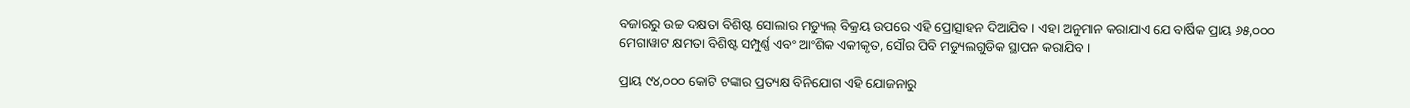ବଜାରରୁ ଉଚ୍ଚ ଦକ୍ଷତା ବିଶିଷ୍ଟ ସୋଲାର ମଡ୍ୟୁଲ୍ ବିକ୍ରୟ ଉପରେ ଏହି ପ୍ରୋତ୍ସାହନ ଦିଆଯିବ । ଏହା ଅନୁମାନ କରାଯାଏ ଯେ ବାର୍ଷିକ ପ୍ରାୟ ୬୫,୦୦୦ ମେଗାୱାଟ କ୍ଷମତା ବିଶିଷ୍ଟ ସମ୍ପୁର୍ଣ୍ଣ ଏବଂ ଆଂଶିକ ଏକୀକୃତ, ସୌର ପିବି ମଡ୍ୟୁଲଗୁଡିକ ସ୍ଥାପନ କରାଯିବ ।

ପ୍ରାୟ ୯୪,୦୦୦ କୋଟି ଟଙ୍କାର ପ୍ରତ୍ୟକ୍ଷ ବିନିଯୋଗ ଏହି ଯୋଜନାରୁ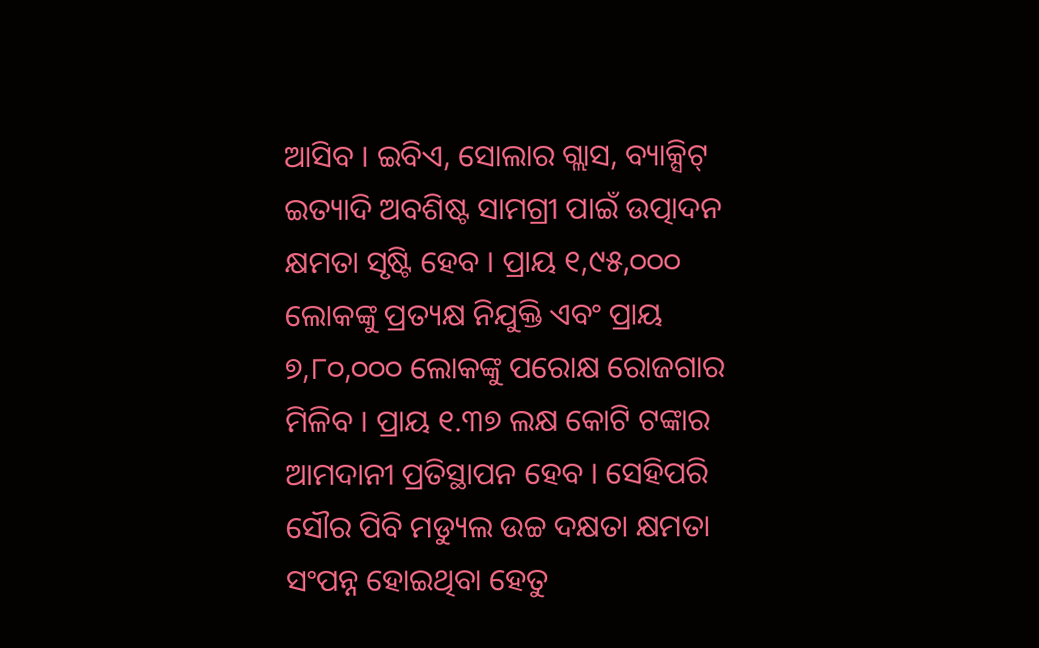ଆସିବ । ଇବିଏ, ସୋଲାର ଗ୍ଲାସ, ବ୍ୟାକ୍ସିଟ୍ ଇତ୍ୟାଦି ଅବଶିଷ୍ଟ ସାମଗ୍ରୀ ପାଇଁ ଉତ୍ପାଦନ କ୍ଷମତା ସୃଷ୍ଟି ହେବ । ପ୍ରାୟ ୧,୯୫,୦୦୦ ଲୋକଙ୍କୁ ପ୍ରତ୍ୟକ୍ଷ ନିଯୁକ୍ତି ଏବଂ ପ୍ରାୟ ୭,୮୦,୦୦୦ ଲୋକଙ୍କୁ ପରୋକ୍ଷ ରୋଜଗାର ମିଳିବ । ପ୍ରାୟ ୧.୩୭ ଲକ୍ଷ କୋଟି ଟଙ୍କାର ଆମଦାନୀ ପ୍ରତିସ୍ଥାପନ ହେବ । ସେହିପରି ସୌର ପିବି ମଡ୍ୟୁଲ ଉଚ୍ଚ ଦକ୍ଷତା କ୍ଷମତା ସଂପନ୍ନ ହୋଇଥିବା ହେତୁ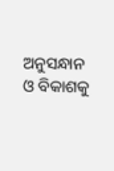ଅନୁସନ୍ଧାନ ଓ ବିକାଶକୁ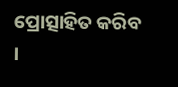ପ୍ରୋତ୍ସାହିତ କରିବ ।